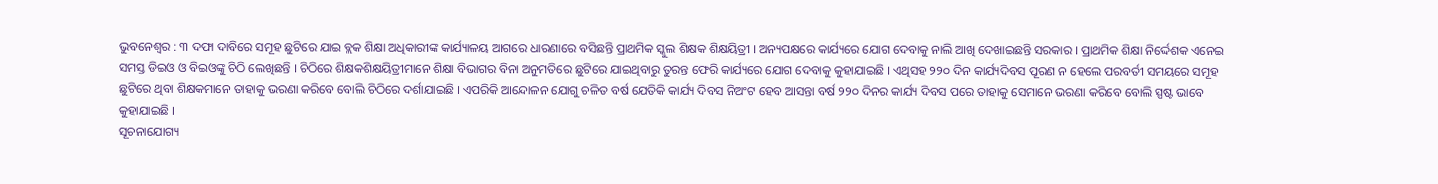ଭୁବନେଶ୍ୱର : ୩ ଦଫା ଦାବିରେ ସମୂହ ଛୁଟିରେ ଯାଇ ବ୍ଲକ ଶିକ୍ଷା ଅଧିକାରୀଙ୍କ କାର୍ଯ୍ୟାଳୟ ଆଗରେ ଧାରଣାରେ ବସିଛନ୍ତି ପ୍ରାଥମିକ ସ୍କୁଲ ଶିକ୍ଷକ ଶିକ୍ଷୟିତ୍ରୀ । ଅନ୍ୟପକ୍ଷରେ କାର୍ଯ୍ୟରେ ଯୋଗ ଦେବାକୁ ନାଲି ଆଖି ଦେଖାଇଛନ୍ତି ସରକାର । ପ୍ରାଥମିକ ଶିକ୍ଷା ନିର୍ଦ୍ଦେଶକ ଏନେଇ ସମସ୍ତ ଡିଇଓ ଓ ବିଇଓଙ୍କୁ ଚିଠି ଲେଖିଛନ୍ତି । ଚିଠିରେ ଶିକ୍ଷକଶିକ୍ଷୟିତ୍ରୀମାନେ ଶିକ୍ଷା ବିଭାଗର ବିନା ଅନୁମତିରେ ଛୁଟିରେ ଯାଇଥିବାରୁ ତୁରନ୍ତ ଫେରି କାର୍ଯ୍ୟରେ ଯୋଗ ଦେବାକୁ କୁହାଯାଇଛି । ଏଥିସହ ୨୨୦ ଦିନ କାର୍ଯ୍ୟଦିବସ ପୂରଣ ନ ହେଲେ ପରବର୍ତୀ ସମୟରେ ସମୂହ ଛୁଟିରେ ଥିବା ଶିକ୍ଷକମାନେ ତାହାକୁ ଭରଣା କରିବେ ବୋଲି ଚିଠିରେ ଦର୍ଶାଯାଇଛି । ଏପରିକି ଆନ୍ଦୋଳନ ଯୋଗୁ ଚଳିତ ବର୍ଷ ଯେତିକି କାର୍ଯ୍ୟ ଦିବସ ନିଅଂଟ ହେବ ଆସନ୍ତା ବର୍ଷ ୨୨୦ ଦିନର କାର୍ଯ୍ୟ ଦିବସ ପରେ ତାହାକୁ ସେମାନେ ଭରଣା କରିବେ ବୋଲି ସ୍ପଷ୍ଟ ଭାବେ କୁହାଯାଇଛି ।
ସୂଚନାଯୋଗ୍ୟ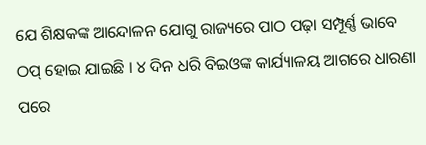ଯେ ଶିକ୍ଷକଙ୍କ ଆନ୍ଦୋଳନ ଯୋଗୁ ରାଜ୍ୟରେ ପାଠ ପଢ଼ା ସମ୍ପୂର୍ଣ୍ଣ ଭାବେ ଠପ୍ ହୋଇ ଯାଇଛି । ୪ ଦିନ ଧରି ବିଇଓଙ୍କ କାର୍ଯ୍ୟାଳୟ ଆଗରେ ଧାରଣା ପରେ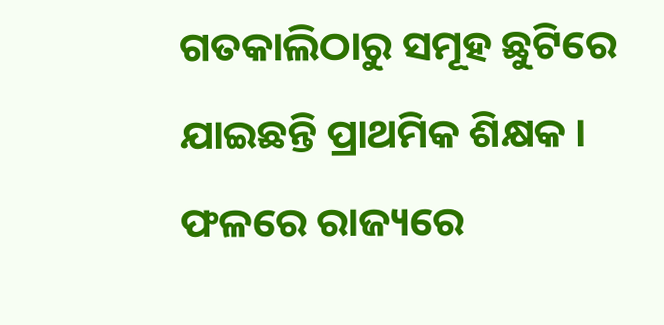ଗତକାଲିଠାରୁ ସମୂହ ଛୁଟିରେ ଯାଇଛନ୍ତି ପ୍ରାଥମିକ ଶିକ୍ଷକ । ଫଳରେ ରାଜ୍ୟରେ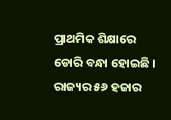ପ୍ରାଥମିକ ଶିକ୍ଷାରେ ଡୋରି ବନ୍ଧା ହୋଇଛି । ରାଜ୍ୟର ୫୬ ହଜାର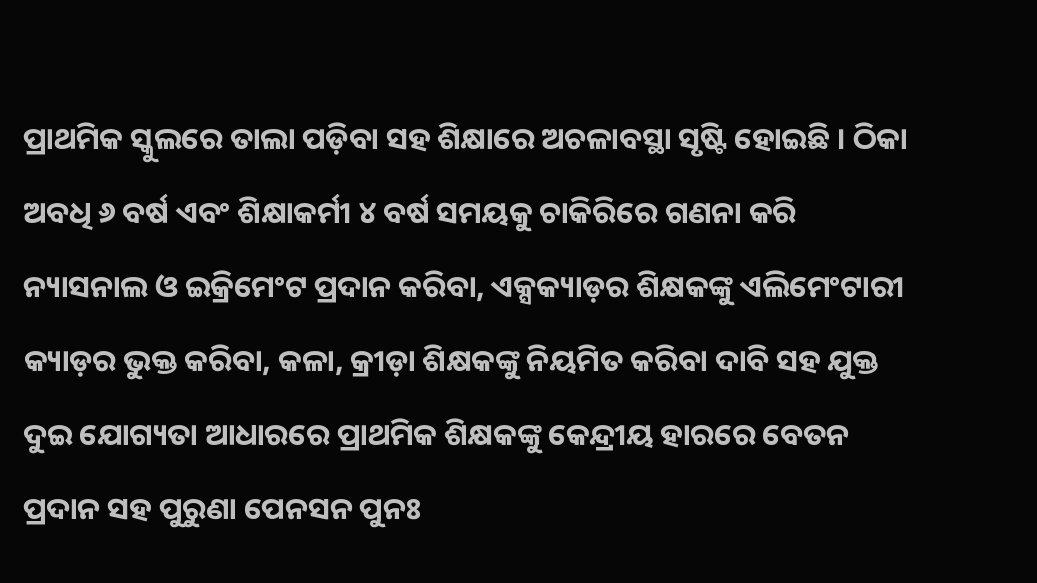ପ୍ରାଥମିକ ସ୍କୁଲରେ ତାଲା ପଡ଼ିବା ସହ ଶିକ୍ଷାରେ ଅଚଳାବସ୍ଥା ସୃଷ୍ଟି ହୋଇଛି । ଠିକା ଅବଧି ୬ ବର୍ଷ ଏବଂ ଶିକ୍ଷାକର୍ମୀ ୪ ବର୍ଷ ସମୟକୁ ଚାକିରିରେ ଗଣନା କରି ନ୍ୟାସନାଲ ଓ ଇକ୍ରିମେଂଟ ପ୍ରଦାନ କରିବା, ଏକ୍ସକ୍ୟାଡ଼ର ଶିକ୍ଷକଙ୍କୁ ଏଲିମେଂଟାରୀ କ୍ୟାଡ଼ର ଭୁକ୍ତ କରିବା, କଳା, କ୍ରୀଡ଼ା ଶିକ୍ଷକଙ୍କୁ ନିୟମିତ କରିବା ଦାବି ସହ ଯୁକ୍ତ ଦୁଇ ଯୋଗ୍ୟତା ଆଧାରରେ ପ୍ରାଥମିକ ଶିକ୍ଷକଙ୍କୁ କେନ୍ଦ୍ରୀୟ ହାରରେ ବେତନ ପ୍ରଦାନ ସହ ପୁରୁଣା ପେନସନ ପୁନଃ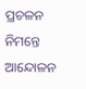ପ୍ରଚଳନ ନିମନ୍ତେ ଆନ୍ଦୋଳନ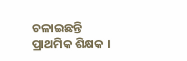ଚଳାଇଛନ୍ତି ପ୍ରାଥମିକ ଶିକ୍ଷକ ।